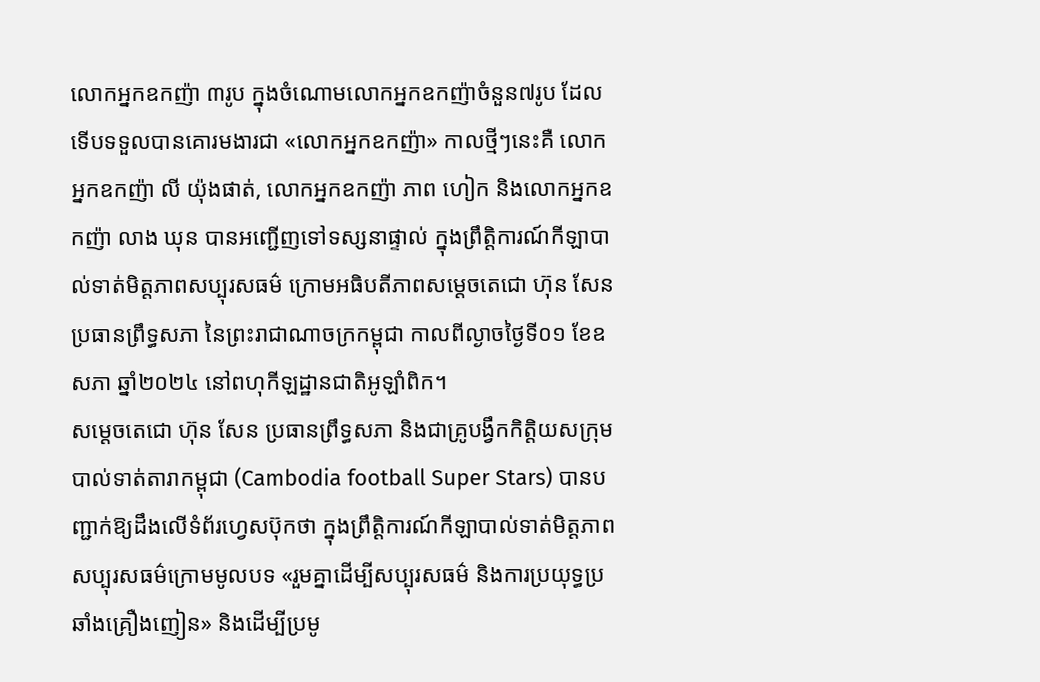លោកអ្នកឧកញ៉ា ៣រូប ក្នុងចំណោមលោកអ្នកឧកញ៉ាចំនួន៧រូប ដែលទើបទទួលបានគោរមងារជា «លោកអ្នកឧកញ៉ា» កាលថ្មីៗនេះគឺ លោកអ្នកឧកញ៉ា លី យ៉ុងផាត់, លោកអ្នកឧកញ៉ា ភាព ហៀក និងលោកអ្នកឧកញ៉ា លាង ឃុន បានអញ្ជើញទៅទស្សនាផ្ទាល់ ក្នុងព្រឹត្តិការណ៍កីឡាបាល់ទាត់មិត្តភាពសប្បុរសធម៌ ក្រោមអធិបតីភាពសម្ដេចតេជោ ហ៊ុន សែន ប្រធានព្រឹទ្ធសភា នៃព្រះរាជាណាចក្រកម្ពុជា កាលពីល្ងាចថ្ងៃទី០១ ខែឧសភា ឆ្នាំ២០២៤ នៅពហុកីឡដ្ឋានជាតិអូឡាំពិក។
សម្ដេចតេជោ ហ៊ុន សែន ប្រធានព្រឹទ្ធសភា និងជាគ្រូបង្វឹកកិត្តិយសក្រុមបាល់ទាត់តារាកម្ពុជា (Cambodia football Super Stars) បានបញ្ជាក់ឱ្យដឹងលើទំព័រហ្វេសប៊ុកថា ក្នុងព្រឹត្តិការណ៍កីឡាបាល់ទាត់មិត្តភាពសប្បុរសធម៌ក្រោមមូលបទ «រួមគ្នាដើម្បីសប្បុរសធម៌ និងការប្រយុទ្ធប្រឆាំងគ្រឿងញៀន» និងដើម្បីប្រមូ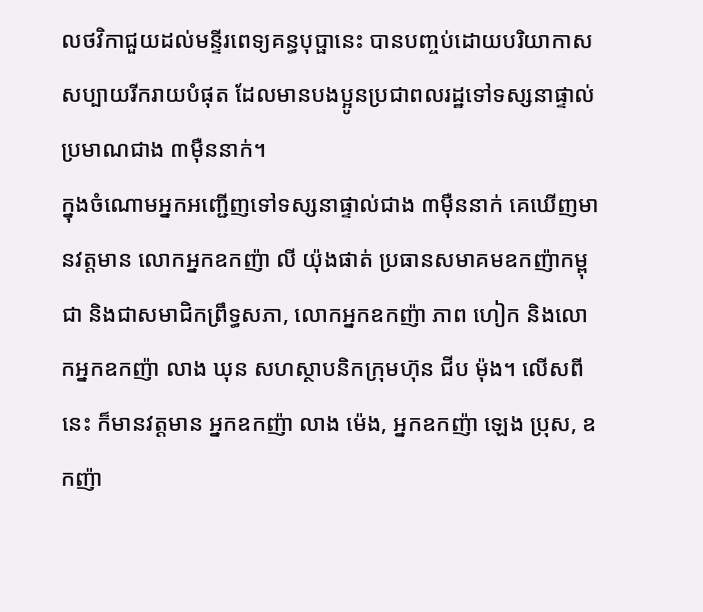លថវិកាជួយដល់មន្ទីរពេទ្យគន្ធបុប្ផានេះ បានបញ្ចប់ដោយបរិយាកាសសប្បាយរីករាយបំផុត ដែលមានបងប្អូនប្រជាពលរដ្ឋទៅទស្សនាផ្ទាល់ប្រមាណជាង ៣ម៉ឺននាក់។
ក្នុងចំណោមអ្នកអញ្ជើញទៅទស្សនាផ្ទាល់ជាង ៣ម៉ឺននាក់ គេឃើញមានវត្តមាន លោកអ្នកឧកញ៉ា លី យ៉ុងផាត់ ប្រធានសមាគមឧកញ៉ាកម្ពុជា និងជាសមាជិកព្រឹទ្ធសភា, លោកអ្នកឧកញ៉ា ភាព ហៀក និងលោកអ្នកឧកញ៉ា លាង ឃុន សហស្ថាបនិកក្រុមហ៊ុន ជីប ម៉ុង។ លើសពីនេះ ក៏មានវត្តមាន អ្នកឧកញ៉ា លាង ម៉េង, អ្នកឧកញ៉ា ឡេង ប្រុស, ឧកញ៉ា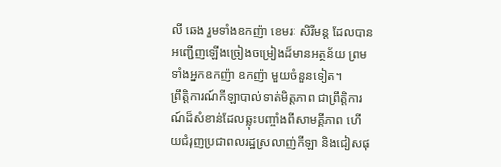លី ឆេង រួមទាំងឧកញ៉ា ខេមរៈ សិរីមន្ត ដែលបានអញ្ជើញឡើងច្រៀងចម្រៀងដ៏មានអត្ថន័យ ព្រមទាំងអ្នកឧកញ៉ា ឧកញ៉ា មួយចំនួនទៀត។
ព្រឹត្តិការណ៍កីឡាបាល់ទាត់មិត្តភាព ជាព្រឹត្តិការណ៍ដ៏សំខាន់ដែលឆ្លុះបញ្ចាំងពីសាមគ្គីភាព ហើយជំរុញប្រជាពលរដ្ឋស្រលាញ់កីឡា និងជៀសផុ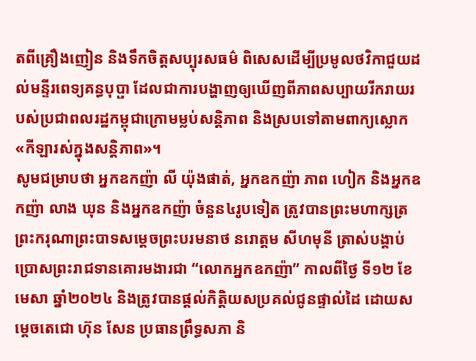តពីគ្រឿងញៀន និងទឹកចិត្តសប្បុរសធម៌ ពិសេសដើម្បីប្រមូលថវិកាជួយដល់មន្ទីរពេទ្យគន្ធបុប្ផា ដែលជាការបង្ហាញឲ្យឃើញពីភាពសប្បាយរីករាយរបស់ប្រជាពលរដ្ឋកម្ពុជាក្រោមម្លប់សន្តិភាព និងស្របទៅតាមពាក្យស្លោក «កីឡារស់ក្នុងសន្តិភាព»។
សូមជម្រាបថា អ្នកឧកញ៉ា លី យ៉ុងផាត់, អ្នកឧកញ៉ា ភាព ហៀក និងអ្នកឧកញ៉ា លាង ឃុន និងអ្នកឧកញ៉ា ចំនួន៤រូបទៀត ត្រូវបានព្រះមហាក្សត្រ ព្រះករុណាព្រះបាទសម្ដេចព្រះបរមនាថ នរោត្តម សីហមុនី ត្រាស់បង្គាប់ប្រោសព្រះរាជទានគោរមងារជា “លោកអ្នកឧកញ៉ា” កាលពីថ្ងៃ ទី១២ ខែមេសា ឆ្នាំ២០២៤ និងត្រូវបានផ្ដល់កិត្តិយសប្រគល់ជូនផ្ទាល់ដៃ ដោយសម្ដេចតេជោ ហ៊ុន សែន ប្រធានព្រឹទ្ធសភា និ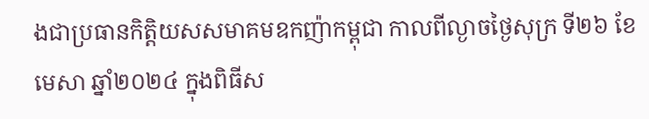ងជាប្រធានកិត្តិយសសមាគមឧកញ៉ាកម្ពុជា កាលពីល្ងាចថ្ងៃសុក្រ ទី២៦ ខែមេសា ឆ្នាំ២០២៤ ក្នុងពិធីស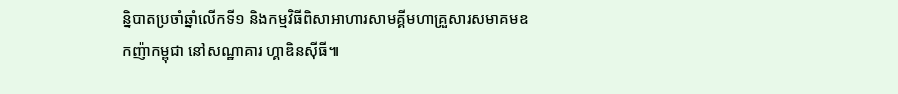ន្និបាតប្រចាំឆ្នាំលើកទី១ និងកម្មវិធីពិសាអាហារសាមគ្គីមហាគ្រួសារសមាគមឧកញ៉ាកម្ពុជា នៅសណ្ឋាគារ ហ្គាឌិនស៊ីធី៕